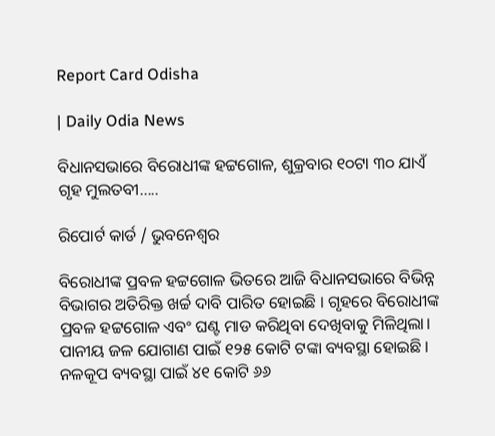Report Card Odisha

| Daily Odia News

ବିଧାନସଭାରେ ବିରୋଧୀଙ୍କ ହଟ୍ଟଗୋଳ, ଶୁକ୍ରବାର ୧୦ଟା ୩୦ ଯାଏଁ ଗୃହ ମୁଲତବୀ…..

ରିପୋର୍ଟ କାର୍ଡ / ଭୁବନେଶ୍ୱର

ବିରୋଧୀଙ୍କ ପ୍ରବଳ ହଟ୍ଟଗୋଳ ଭିତରେ ଆଜି ବିଧାନସଭାରେ ବିଭିନ୍ନ ବିଭାଗର ଅତିରିକ୍ତ ଖର୍ଚ୍ଚ ଦାବି ପାରିତ ହୋଇଛି । ଗୃହରେ ବିରୋଧୀଙ୍କ ପ୍ରବଳ ହଟ୍ଟଗୋଳ ଏବଂ ଘଣ୍ଟ ମାଡ କରିଥିବା ଦେଖିବାକୁ ମିଳିଥିଲା। ପାନୀୟ ଜଳ ଯୋଗାଣ ପାଇଁ ୧୨୫ କୋଟି ଟଙ୍କା ବ୍ୟବସ୍ଥା ହୋଇଛି । ନଳକୂପ ବ୍ୟବସ୍ଥା ପାଇଁ ୪୧ କୋଟି ୬୬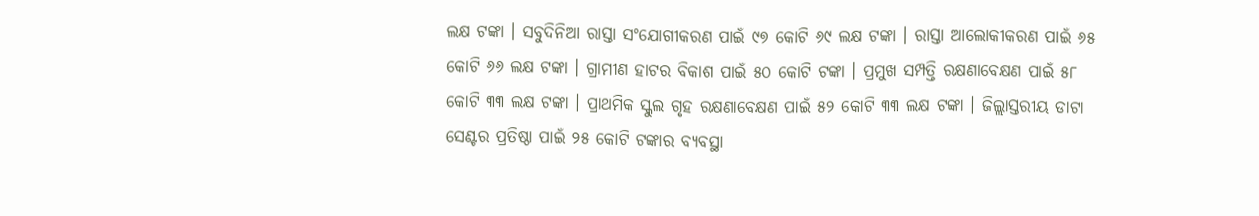ଲକ୍ଷ ଟଙ୍କା । ସବୁଦିନିଆ ରାସ୍ତା ସଂଯୋଗୀକରଣ ପାଇଁ ୯୭ କୋଟି ୬୯ ଲକ୍ଷ ଟଙ୍କା । ରାସ୍ତା ଆଲୋକୀକରଣ ପାଇଁ ୬୫ କୋଟି ୬୬ ଲକ୍ଷ ଟଙ୍କା । ଗ୍ରାମୀଣ ହାଟର ବିକାଶ ପାଇଁ ୫୦ କୋଟି ଟଙ୍କା । ପ୍ରମୁଖ ସମ୍ପତ୍ତି ରକ୍ଷଣାବେକ୍ଷଣ ପାଇଁ ୫୮ କୋଟି ୩୩ ଲକ୍ଷ ଟଙ୍କା । ପ୍ରାଥମିକ ସ୍କୁଲ ଗୃହ ରକ୍ଷଣାବେକ୍ଷଣ ପାଇଁ ୫୨ କୋଟି ୩୩ ଲକ୍ଷ ଟଙ୍କା । ଜିଲ୍ଲାସ୍ତରୀୟ ଡାଟା ସେଣ୍ଟର ପ୍ରତିଷ୍ଠା ପାଇଁ ୨୫ କୋଟି ଟଙ୍କାର ବ୍ୟବସ୍ଥା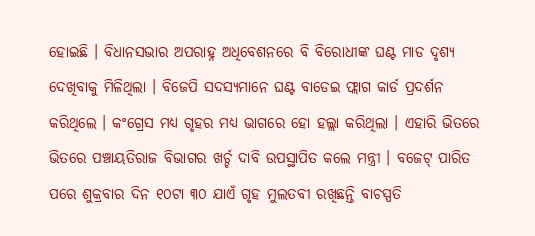ହୋଇଛି । ବିଧାନସଭାର ଅପରାହ୍ନ ଅଧିବେଶନରେ ବି ବିରୋଧୀଙ୍କ ଘଣ୍ଟ ମାଡ ଦୃଶ୍ୟ ଦେଖିବାକୁ ମିଳିଥିଲା । ବିଜେପି ସଦସ୍ୟମାନେ ଘଣ୍ଟ ବାଡେଇ ଫ୍ଲାଗ କାର୍ଡ ପ୍ରଦର୍ଶନ କରିଥିଲେ । କଂଗ୍ରେସ ମଧ୍ୟ ଗୃହର ମଧ୍ୟ ଭାଗରେ ହୋ ହଲ୍ଲା କରିଥିଲା । ଏହାରି ଭିତରେ ଭିତରେ ପଞ୍ଚାୟତିରାଜ ବିଭାଗର ଖର୍ଚ୍ଚ ଦାବି ଉପସ୍ଥାପିତ କଲେ ମନ୍ତ୍ରୀ । ବଜେଟ୍ ପାରିତ ପରେ ଶୁକ୍ରବାର ଦିନ ୧୦ଟା ୩୦ ଯାଏଁ ଗୃହ ମୁଲତବୀ ରଖିଛନ୍ତି ବାଚସ୍ପତି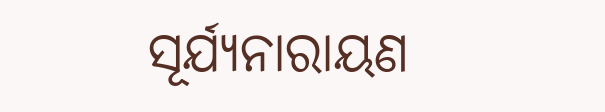ସୂର୍ଯ୍ୟନାରାୟଣ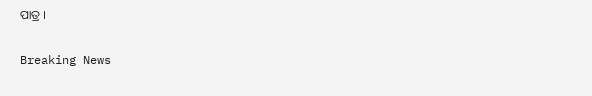ପାତ୍ର ।

Breaking News